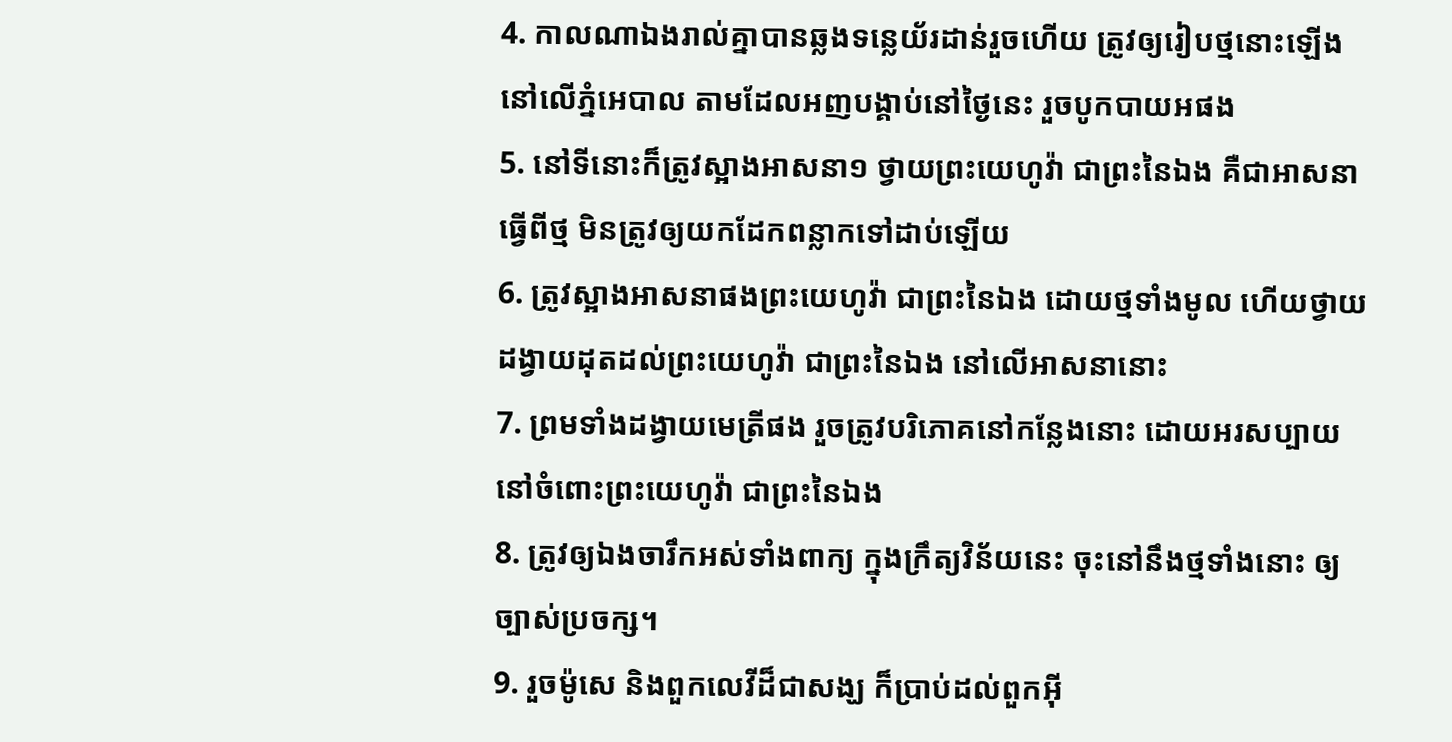4. កាលណាឯងរាល់គ្នាបានឆ្លងទន្លេយ័រដាន់រួចហើយ ត្រូវឲ្យរៀបថ្មនោះឡើង នៅលើភ្នំអេបាល តាមដែលអញបង្គាប់នៅថ្ងៃនេះ រួចបូកបាយអផង
5. នៅទីនោះក៏ត្រូវស្អាងអាសនា១ ថ្វាយព្រះយេហូវ៉ា ជាព្រះនៃឯង គឺជាអាសនាធ្វើពីថ្ម មិនត្រូវឲ្យយកដែកពន្លាកទៅដាប់ឡើយ
6. ត្រូវស្អាងអាសនាផងព្រះយេហូវ៉ា ជាព្រះនៃឯង ដោយថ្មទាំងមូល ហើយថ្វាយដង្វាយដុតដល់ព្រះយេហូវ៉ា ជាព្រះនៃឯង នៅលើអាសនានោះ
7. ព្រមទាំងដង្វាយមេត្រីផង រួចត្រូវបរិភោគនៅកន្លែងនោះ ដោយអរសប្បាយ នៅចំពោះព្រះយេហូវ៉ា ជាព្រះនៃឯង
8. ត្រូវឲ្យឯងចារឹកអស់ទាំងពាក្យ ក្នុងក្រឹត្យវិន័យនេះ ចុះនៅនឹងថ្មទាំងនោះ ឲ្យច្បាស់ប្រចក្ស។
9. រួចម៉ូសេ និងពួកលេវីដ៏ជាសង្ឃ ក៏ប្រាប់ដល់ពួកអ៊ី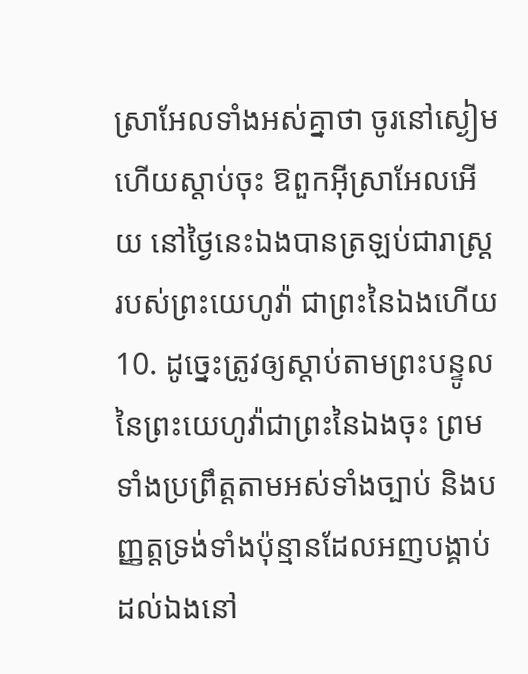ស្រាអែលទាំងអស់គ្នាថា ចូរនៅស្ងៀម ហើយស្តាប់ចុះ ឱពួកអ៊ីស្រាអែលអើយ នៅថ្ងៃនេះឯងបានត្រឡប់ជារាស្ត្ររបស់ព្រះយេហូវ៉ា ជាព្រះនៃឯងហើយ
10. ដូច្នេះត្រូវឲ្យស្តាប់តាមព្រះបន្ទូលនៃព្រះយេហូវ៉ាជាព្រះនៃឯងចុះ ព្រមទាំងប្រព្រឹត្តតាមអស់ទាំងច្បាប់ និងបញ្ញត្តទ្រង់ទាំងប៉ុន្មានដែលអញបង្គាប់ដល់ឯងនៅ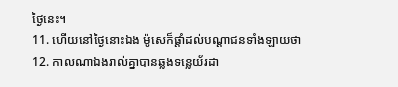ថ្ងៃនេះ។
11. ហើយនៅថ្ងៃនោះឯង ម៉ូសេក៏ផ្តាំដល់បណ្តាជនទាំងឡាយថា
12. កាលណាឯងរាល់គ្នាបានឆ្លងទន្លេយ័រដា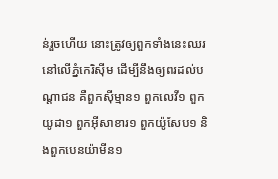ន់រួចហើយ នោះត្រូវឲ្យពួកទាំងនេះឈរនៅលើភ្នំកេរិស៊ីម ដើម្បីនឹងឲ្យពរដល់បណ្តាជន គឺពួកស៊ីម្មាន១ ពួកលេវី១ ពួកយូដា១ ពួកអ៊ីសាខារ១ ពួកយ៉ូសែប១ និងពួកបេនយ៉ាមីន១